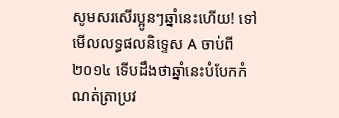សូមសរសើរប្អូនៗឆ្នាំនេះហើយ! ទៅមើលលទ្ធផលនិទ្ទេស A ចាប់ពី ២០១៤ ទើបដឹងថាឆ្នាំនេះបំបែកកំណត់ត្រាប្រវ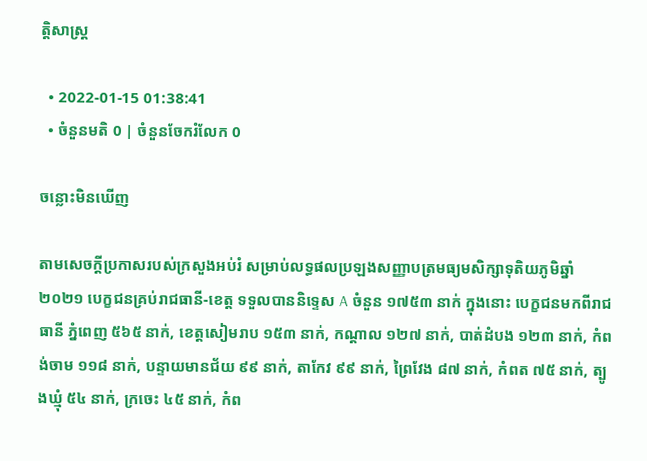ត្តិសាស្ត្រ

  • 2022-01-15 01:38:41
  • ចំនួនមតិ 0 | ចំនួនចែករំលែក 0

ចន្លោះមិនឃើញ

តាមសេចក្ដីប្រកាសរបស់ក្រសួងអប់រំ សម្រាប់លទ្ធផលប្រឡងសញ្ញាបត្រមធ្យមសិក្សាទុតិយភូមិឆ្នាំ ២០២១ បេក្ខជនគ្រប់រាជធានី-ខេត្ត ទទួលបាននិទ្ទេស A ចំនួន ១៧៥៣ នាក់ ក្នុងនោះ បេក្ខជនមកពីរាជធានី ភ្នំពេញ ៥៦៥ នាក់, ខេត្តសៀមរាប ១៥៣ នាក់, កណ្តាល ១២៧ នាក់, បាត់ដំបង ១២៣ នាក់, កំពង់ចាម ១១៨ នាក់, បន្ទាយមានជ័យ ៩៩ នាក់, តាកែវ ៩៩ នាក់, ព្រៃវែង ៨៧ នាក់, កំពត ៧៥ នាក់, ត្បូងឃ្មុំ ៥៤ នាក់, ក្រចេះ ៤៥ នាក់, កំព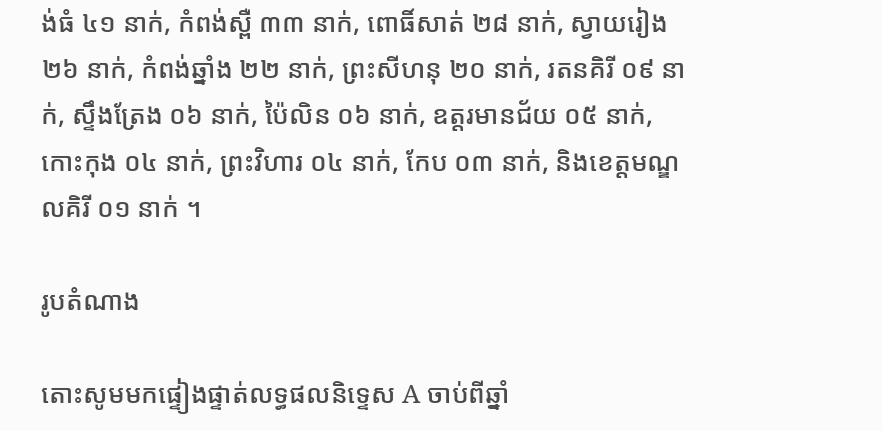ង់ធំ ៤១ នាក់, កំពង់ស្ពឺ ៣៣ នាក់, ពោធិ៍សាត់ ២៨ នាក់, ស្វាយរៀង ២៦ នាក់, កំពង់ឆ្នាំង ២២ នាក់, ព្រះសីហនុ ២០ នាក់, រតនគិរី ០៩ នាក់, ស្ទឹងត្រែង ០៦ នាក់, ប៉ៃលិន ០៦ នាក់, ឧត្តរមានជ័យ ០៥ នាក់, កោះកុង ០៤ នាក់, ព្រះវិហារ ០៤ នាក់, កែប ០៣ នាក់, និងខេត្តមណ្ឌលគិរី ០១ នាក់ ។

រូបតំណាង

តោះសូមមកផ្ទៀងផ្ទាត់លទ្ធផលនិទ្ទេស A ចាប់ពីឆ្នាំ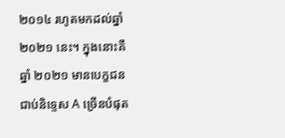២០១៤ រហូតមកដល់ឆ្នាំ ២០២១ នេះ។ ក្នុងនោះគឺឆ្នាំ ២០២១ មានបេក្ខជនជាប់និទ្ទេស A ច្រើនបំផុត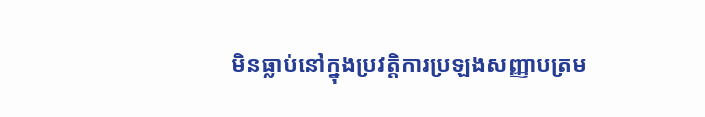មិនធ្លាប់នៅក្នុងប្រវត្តិការប្រឡងសញ្ញាបត្រម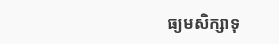ធ្យមសិក្សាទុ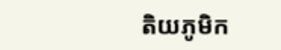តិយភូមិក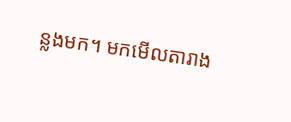ន្លងមក។ មកមើលតារាង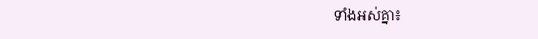ទាំងអស់គ្នា៖